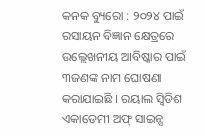କନକ ବ୍ୟୁରୋ : ୨୦୨୪ ପାଇଁ ରସାୟନ ବିଜ୍ଞାନ କ୍ଷେତ୍ରରେ ଉଲ୍ଲେଖନୀୟ ଆବିଷ୍କାର ପାଇଁ ୩ଜଣଙ୍କ ନାମ ଘୋଷଣା କରାଯାଇଛି । ରୟାଲ ସ୍ୱିଡିଶ ଏକାଡେମୀ ଅଫ୍ ସାଇନ୍ସ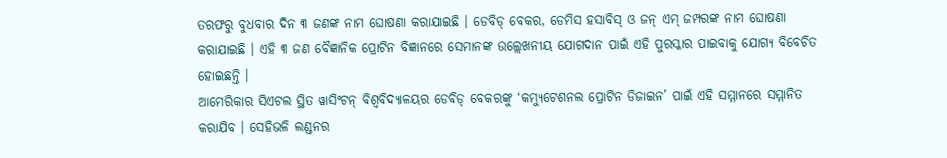ତରଫରୁ ବୁଧବାର ଦିନ ୩ ଜଣଙ୍କ ନାମ ଘୋଷଣା କରାଯାଇଛି । ଡେବିଡ୍ ବେକର, ଡେମିସ ହସାବିସ୍ ଓ ଜନ୍ ଏମ୍ ଜମ୍ପରଙ୍କ ନାମ ଘୋଷଣା କରାଯାଇଛି । ଏହି ୩ ଜଣ ବୈଜ୍ଞାନିକ ପ୍ରୋଟିନ ବିଜ୍ଞାନରେ ସେମାନଙ୍କ ଉଲ୍ଲେଖନୀୟ ଯୋଗଦାନ ପାଇଁ ଏହି ପୁରସ୍କାର ପାଇବାକୁ ଯୋଗ୍ୟ ବିବେଚିତ ହୋଇଛନ୍ତି ।
ଆମେରିକାର ସିଏଟଲ ସ୍ଥିତ ୱାସିଂଟନ୍ ବିଶ୍ୱବିଦ୍ୟାଳୟର ଡେବିଡ୍ ବେକରଙ୍କୁ ‘କମ୍ୟୁଟେଶନଲ ପ୍ରୋଟିନ ଡିଜାଇନ’ ପାଇଁ ଏହି ସମ୍ମାନରେ ସମ୍ମାନିତ କରାଯିବ । ସେହିଭଳି ଲଣ୍ଡନର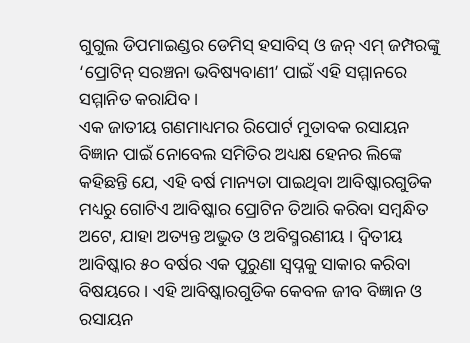ଗୁଗୁଲ ଡିପମାଇଣ୍ଡର ଡେମିସ୍ ହସାବିସ୍ ଓ ଜନ୍ ଏମ୍ ଜମ୍ପରଙ୍କୁ ‘ପ୍ରୋଟିନ୍ ସରଞ୍ଚନା ଭବିଷ୍ୟବାଣୀ’ ପାଇଁ ଏହି ସମ୍ମାନରେ ସମ୍ମାନିତ କରାଯିବ ।
ଏକ ଜାତୀୟ ଗଣମାଧ୍ୟମର ରିପୋର୍ଟ ମୁତାବକ ରସାୟନ ବିଜ୍ଞାନ ପାଇଁ ନୋବେଲ ସମିତିର ଅଧ୍ୟକ୍ଷ ହେନର ଲିଙ୍କେ କହିଛନ୍ତି ଯେ, ଏହି ବର୍ଷ ମାନ୍ୟତା ପାଇଥିବା ଆବିଷ୍କାରଗୁଡିକ ମଧ୍ୟରୁ ଗୋଟିଏ ଆବିଷ୍କାର ପ୍ରୋଟିନ ତିଆରି କରିବା ସମ୍ବନ୍ଧିତ ଅଟେ, ଯାହା ଅତ୍ୟନ୍ତ ଅଦ୍ଭୁତ ଓ ଅବିସ୍ମରଣୀୟ । ଦ୍ୱିତୀୟ ଆବିଷ୍କାର ୫୦ ବର୍ଷର ଏକ ପୁରୁଣା ସ୍ୱପ୍ନକୁ ସାକାର କରିବା ବିଷୟରେ । ଏହି ଆବିଷ୍କାରଗୁଡିକ କେବଳ ଜୀବ ବିଜ୍ଞାନ ଓ ରସାୟନ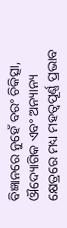ବିଜ୍ଞାନରେ ନୁହେଁ ବରଂ ଚିକିତ୍ସା, ଔଦ୍ୟୋଗିକ ଏବଂ ଅନ୍ୟାନ୍ୟ କ୍ଷେତ୍ରରେ ମଧ୍ୟ ମହତ୍ୱପୂର୍ଣ୍ଣ ପ୍ରଭାବ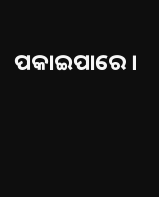ପକାଇପାରେ ।